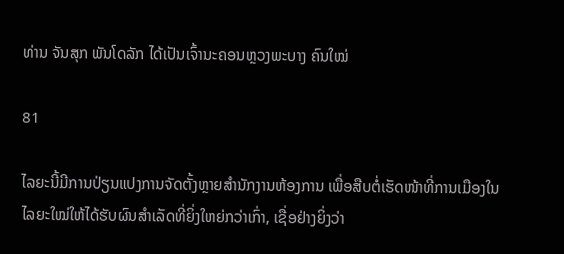ທ່ານ ຈັນສຸກ ພັນໂດລັກ ໄດ້ເປັນເຈົ້ານະຄອນຫຼວງພະບາງ ຄົນໃໝ່

81

ໄລຍະນີ້ມີການປ່ຽນແປງການຈັດຕັ້ງຫຼາຍສຳນັກງານຫ້ອງການ ເພື່ອສືບຕໍ່ເຮັດໜ້າທີ່ການເມືອງໃນໄລຍະໃໝ່ໃຫ້ໄດ້ຮັບຜົນສຳເລັດທີ່ຍິ່ງໃຫຍ່ກວ່າເກົ່າ, ເຊື່ອຢ່າງຍິ່ງວ່າ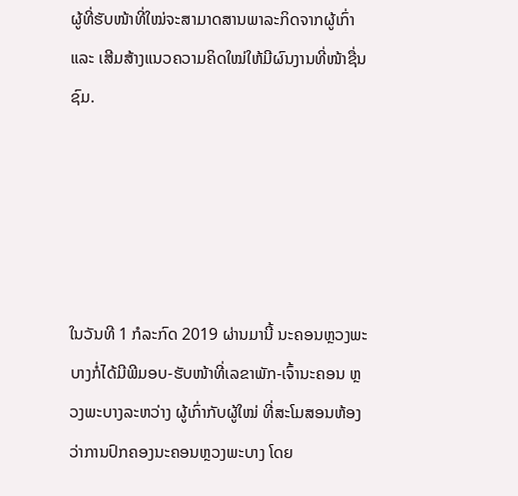ຜູ້ທີ່ຮັບໜ້າທີ່ໃໝ່ຈະສາມາດສານພາລະກິດຈາກຜູ້ເກົ່າ ແລະ ເສີມສ້າງແນວຄວາມຄິດໃໝ່ໃຫ້ມີຜົນງານທີ່ໜ້າຊື່ນຊົມ.





ໃນວັນທີ 1 ກໍລະກົດ 2019 ຜ່ານມານີ້ ນະຄອນຫຼວງພະບາງກໍ່ໄດ້ມີພີມອບ-ຮັບໜ້າທີ່ເລຂາພັກ-ເຈົ້ານະຄອນ ຫຼວງພະບາງລະຫວ່າງ ຜູ້ເກົ່າກັບຜູ້ໃໝ່ ທີ່ສະໂມສອນຫ້ອງວ່າການປົກຄອງນະຄອນຫຼວງພະບາງ ໂດຍ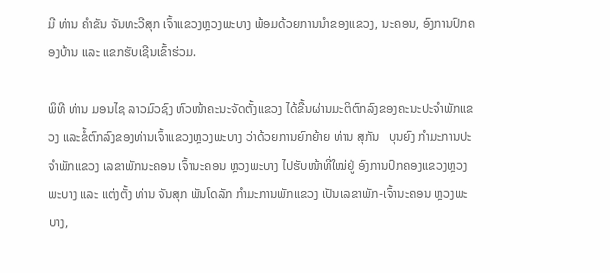ມີ ທ່ານ ຄຳຂັນ ຈັນທະວີສຸກ ເຈົ້າແຂວງຫຼວງພະບາງ ພ້ອມດ້ວຍການນຳຂອງແຂວງ, ນະຄອນ, ອົງການປົກຄອງບ້ານ ແລະ ແຂກຮັບເຊີນເຂົ້າຮ່ວມ.

ພິທີ ທ່ານ ມອນໄຊ ລາວມົວຊົງ ຫົວໜ້າຄະນະຈັດຕັ້ງແຂວງ ໄດ້ຂື້ນຜ່ານມະຕິຕົກລົງຂອງຄະນະປະຈຳພັກແຂວງ ແລະຂໍ້ຕົກລົງຂອງທ່ານເຈົ້າແຂວງຫຼວງພະບາງ ວ່າດ້ວຍການຍົກຍ້າຍ ທ່ານ ສຸກັນ   ບຸນຍົງ ກຳມະການປະຈຳພັກແຂວງ ເລຂາພັກນະຄອນ ເຈົ້ານະຄອນ ຫຼວງພະບາງ ໄປຮັບໜ້າທີ່ໃໝ່ຢູ່ ອົງການປົກຄອງແຂວງຫຼວງພະບາງ ແລະ ແຕ່ງຕັ້ງ ທ່ານ ຈັນສຸກ ພັນໂດລັກ ກຳມະການພັກແຂວງ ເປັນເລຂາພັກ-ເຈົ້ານະຄອນ ຫຼວງພະບາງ,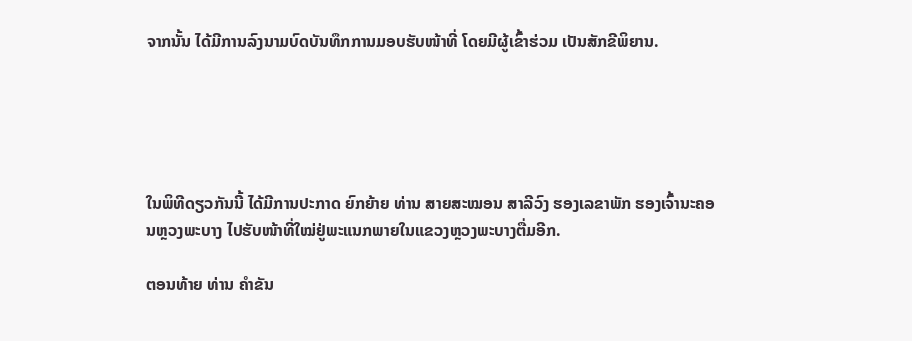ຈາກນັ້ນ ໄດ້ມີການລົງນາມບົດບັນທຶກການມອບຮັບໜ້າທີ່ ໂດຍມີຜູ້ເຂົ້າຮ່ວມ ເປັນສັກຂີພິຍານ.





ໃນພິທີດຽວກັນນີ້ ໄດ້ມີການປະກາດ ຍົກຍ້າຍ ທ່ານ ສາຍສະໝອນ ສາລີວົງ ຮອງເລຂາພັກ ຮອງເຈົ້ານະຄອນຫຼວງພະບາງ ໄປຮັບໜ້າທີ່ໃໝ່ຢູ່ພະແນກພາຍໃນແຂວງຫຼວງພະບາງຕື່ມອີກ.

ຕອນທ້າຍ ທ່ານ ຄຳຂັນ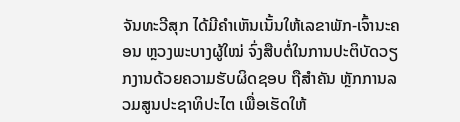ຈັນທະວີສຸກ ໄດ້ມີຄຳເຫັນເນັ້ນໃຫ້ເລຂາພັກ-ເຈົ້ານະຄອນ ຫຼວງພະບາງຜູ້ໃໝ່ ຈົ່ງສືບຕໍ່ໃນການປະຕິບັດວຽກງານດ້ວຍຄວາມຮັບຜິດຊອບ ຖືສຳຄັນ ຫຼັກການລວມສູນປະຊາທິປະໄຕ ເພື່ອເຮັດໃຫ້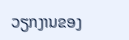ວຽກງານຂອງ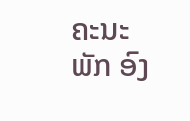ຄະນະພັກ ອົງ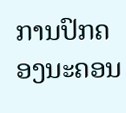ການປົກຄອງນະຄອນ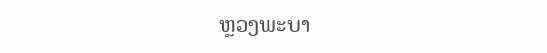ຫຼວງພະບາ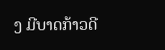ງ ມີບາດກ້າວດີ